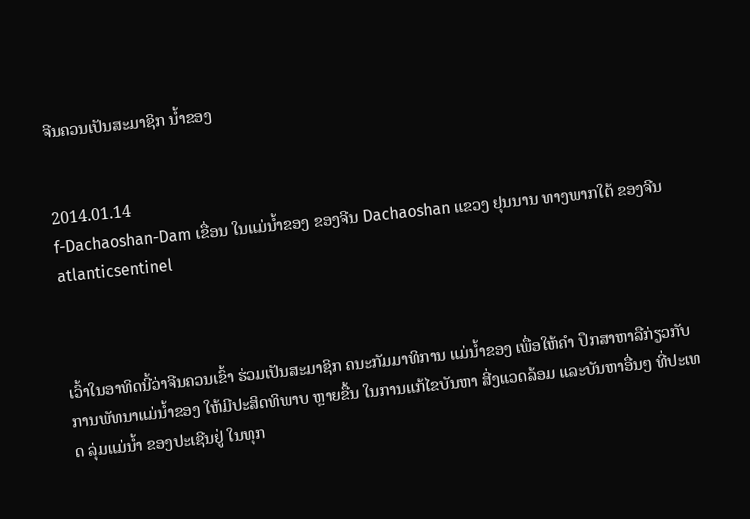ຈີນຄວນເປັນສະມາຊິກ ນໍ້າຂອງ


2014.01.14
f-Dachaoshan-Dam ເຂື່ອນ ໃນແມ່ນໍ້າຂອງ ຂອງຈີນ Dachaoshan ແຂວງ ຢຸນນານ ທາງພາກໃຕ້ ຂອງຈີນ
atlanticsentinel



ເວົ້າໃນອາທິດນີ້ວ່າຈີນຄວນເຂົ້າ ຮ່ວມເປັນສະມາຊິກ ຄນະກັມມາທິການ ແມ່ນ້ຳຂອງ ເພື່ອໃຫ້ຄໍາ ປຶກສາຫາລືກ່ຽວກັບ ການພັທນາແມ່ນໍ້າຂອງ ໃຫ້ມີປະສິດທິພາບ ຫຼາຍຂື້ນ ໃນການແກ້ໄຂບັນຫາ ສີ່ງແວດລ້ອມ ແລະບັນຫາອື່ນໆ ທີ່ປະເທດ ລຸ່ມແມ່ນໍ້າ ຂອງປະເຊີນຢູ່ ໃນທຸກ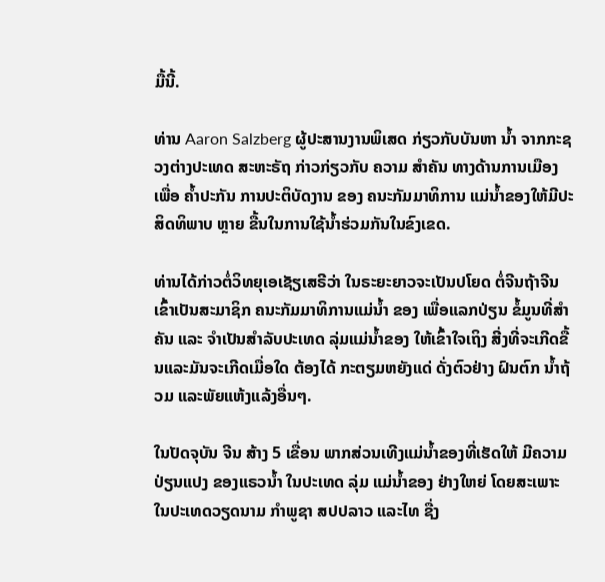ມື້ນີ້.

ທ່ານ Aaron Salzberg ຜູ້ປະສານງານພິເສດ ກ່ຽວກັບບັນຫາ ນໍ້າ ຈາກກະຊວງຕ່າງປະເທດ ສະຫະຣັຖ ກ່າວກ່ຽວກັບ ຄວາມ ສຳຄັນ ທາງດ້ານການເມືອງເພື່ອ ຄໍ້າປະກັນ ການປະຕິບັດງານ ຂອງ ຄນະກັມມາທິການ ແມ່ນໍ້າຂອງໃຫ້ມີປະສິດທິພາບ ຫຼາຍ ຂື້ນໃນການໃຊ້ນໍ້າຮ່ວມກັນໃນຂົງເຂດ.

ທ່ານໄດ້ກ່າວຕໍ່ວິທຍຸເອເຊັຽເສຣີວ່າ ໃນຣະຍະຍາວຈະເປັນປໂຍດ ຕໍ່ຈີນຖ້າຈີນເຂົ້າເປັນສະມາຊິກ ຄນະກັມມາທິການແມ່ນ້ຳ ຂອງ ເພື່ອແລກປ່ຽນ ຂໍ້ມູນທີ່ສຳຄັນ ແລະ ຈຳເປັນສຳລັບປະເທດ ລຸ່ມແມ່ນໍ້າຂອງ ໃຫ້ເຂົ້າໃຈເຖິງ ສີ່ງທີ່ຈະເກີດຂື້ນແລະມັນຈະເກີດເມື່ອໃດ ຕ້ອງໄດ້ ກະຕຽມຫຍັງແດ່ ດັ່ງຕົວຢ່າງ ຝົນຕົກ ນໍ້າຖ້ວມ ແລະພັຍແຫ້ງແລ້ງອື່ນໆ.

ໃນປັດຈຸບັນ ຈີນ ສ້າງ 5 ເຂື່ອນ ພາກສ່ວນເທີງແມ່ນໍ້າຂອງທີ່ເຮັດໃຫ້ ມີຄວາມປ່ຽນແປງ ຂອງແຣວນໍ້າ ໃນປະເທດ ລຸ່ມ ແມ່ນ້ຳຂອງ ຢ່າງໃຫຍ່ ໂດຍສະເພາະ ໃນປະເທດວຽດນາມ ກຳພູຊາ ສປປລາວ ແລະໄທ ຊື່ງ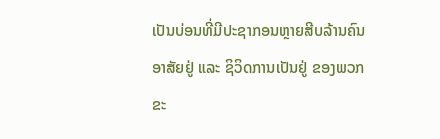ເປັນບ່ອນທີ່ມີປະຊາກອນຫຼາຍສີບລ້ານຄົນອາສັຍຢູ່ ແລະ ຊິວິດການເປັນຢູ່ ຂອງພວກຂະ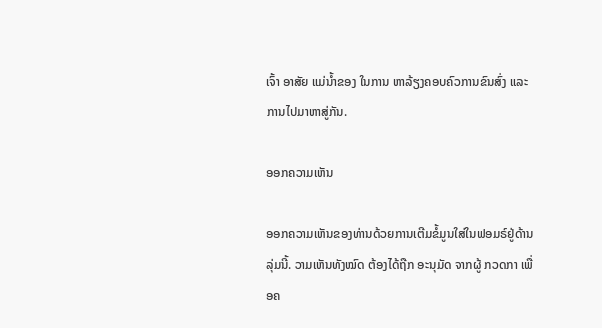ເຈົ້າ ອາສັຍ ແມ່ນໍ້າຂອງ ໃນການ ຫາລ້ຽງຄອບຄົວການຂົນສົ່ງ ແລະການໄປມາຫາສູ່ກັນ.

ອອກຄວາມເຫັນ

ອອກຄວາມເຫັນຂອງທ່ານດ້ວຍການເຕີມຂໍ້ມູນໃສ່ໃນຟອມຣ໌ຢູ່ດ້ານລຸ່ມນີ້. ວາມເຫັນທັງໝົດ ຕ້ອງໄດ້ຖືກ ອະນຸມັດ ຈາກຜູ້ ກວດກາ ເພື່ອຄ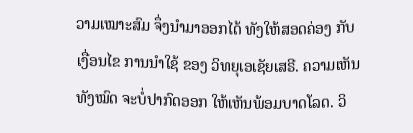ວາມເໝາະສົມ ຈຶ່ງນໍາມາອອກໄດ້ ທັງໃຫ້ສອດຄ່ອງ ກັບ ເງື່ອນໄຂ ການນຳໃຊ້ ຂອງ ວິທຍຸເອເຊັຍເສຣີ. ຄວາມເຫັນທັງໝົດ ຈະບໍ່ປາກົດອອກ ໃຫ້ເຫັນພ້ອມບາດໂລດ. ວິ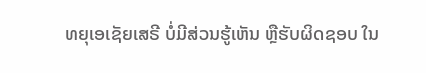ທຍຸເອເຊັຍເສຣີ ບໍ່ມີສ່ວນຮູ້ເຫັນ ຫຼືຮັບຜິດຊອບ ໃນ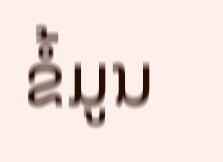ຂໍ້ມູນ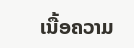ເນື້ອຄວາມ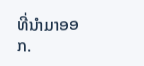ທີ່ນໍາມາອອກ.